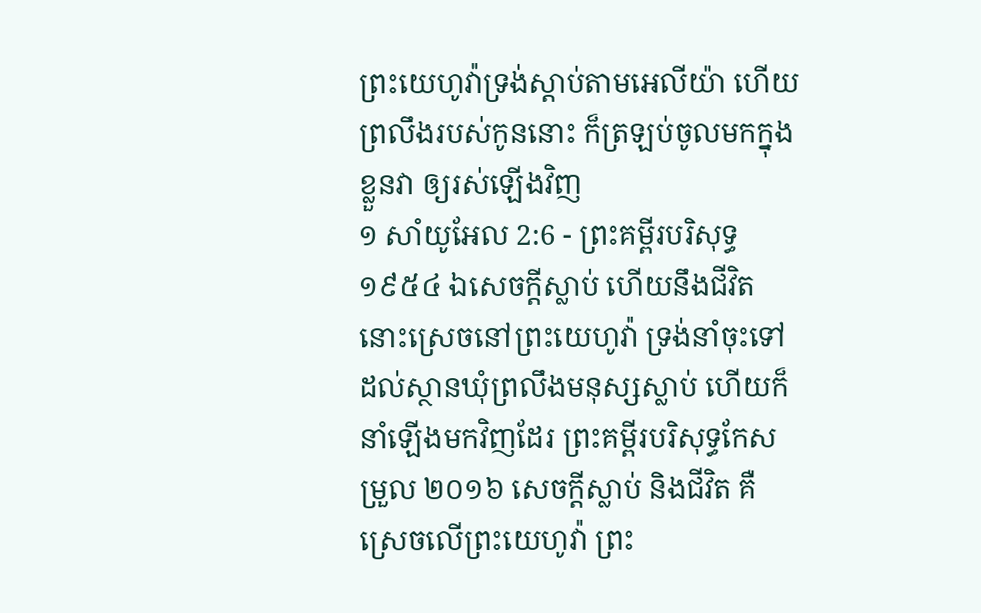ព្រះយេហូវ៉ាទ្រង់ស្តាប់តាមអេលីយ៉ា ហើយព្រលឹងរបស់កូននោះ ក៏ត្រឡប់ចូលមកក្នុងខ្លួនវា ឲ្យរស់ឡើងវិញ
១ សាំយូអែល 2:6 - ព្រះគម្ពីរបរិសុទ្ធ ១៩៥៤ ឯសេចក្ដីស្លាប់ ហើយនឹងជីវិត នោះស្រេចនៅព្រះយេហូវ៉ា ទ្រង់នាំចុះទៅដល់ស្ថានឃុំព្រលឹងមនុស្សស្លាប់ ហើយក៏នាំឡើងមកវិញដែរ ព្រះគម្ពីរបរិសុទ្ធកែសម្រួល ២០១៦ សេចក្ដីស្លាប់ និងជីវិត គឺស្រេចលើព្រះយេហូវ៉ា ព្រះ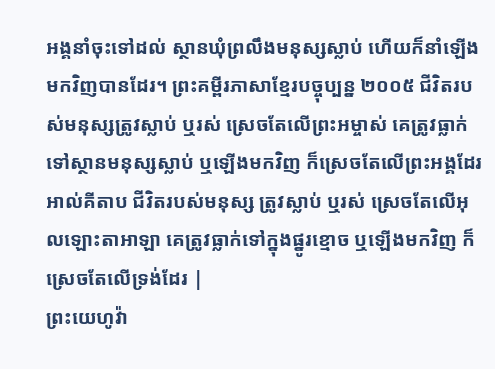អង្គនាំចុះទៅដល់ ស្ថានឃុំព្រលឹងមនុស្សស្លាប់ ហើយក៏នាំឡើងមកវិញបានដែរ។ ព្រះគម្ពីរភាសាខ្មែរបច្ចុប្បន្ន ២០០៥ ជីវិតរបស់មនុស្សត្រូវស្លាប់ ឬរស់ ស្រេចតែលើព្រះអម្ចាស់ គេត្រូវធ្លាក់ទៅស្ថានមនុស្សស្លាប់ ឬឡើងមកវិញ ក៏ស្រេចតែលើព្រះអង្គដែរ អាល់គីតាប ជីវិតរបស់មនុស្ស ត្រូវស្លាប់ ឬរស់ ស្រេចតែលើអុលឡោះតាអាឡា គេត្រូវធ្លាក់ទៅក្នុងផ្នូរខ្មោច ឬឡើងមកវិញ ក៏ស្រេចតែលើទ្រង់ដែរ |
ព្រះយេហូវ៉ា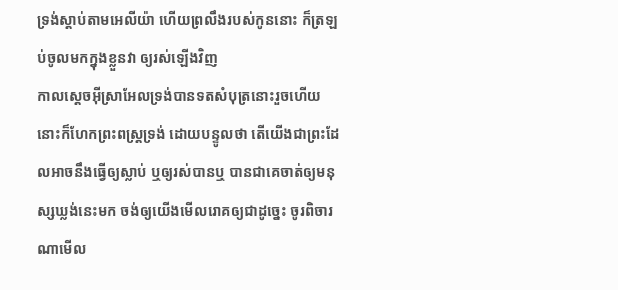ទ្រង់ស្តាប់តាមអេលីយ៉ា ហើយព្រលឹងរបស់កូននោះ ក៏ត្រឡប់ចូលមកក្នុងខ្លួនវា ឲ្យរស់ឡើងវិញ
កាលស្តេចអ៊ីស្រាអែលទ្រង់បានទតសំបុត្រនោះរួចហើយ នោះក៏ហែកព្រះពស្ត្រទ្រង់ ដោយបន្ទូលថា តើយើងជាព្រះដែលអាចនឹងធ្វើឲ្យស្លាប់ ឬឲ្យរស់បានឬ បានជាគេចាត់ឲ្យមនុស្សឃ្លង់នេះមក ចង់ឲ្យយើងមើលរោគឲ្យជាដូច្នេះ ចូរពិចារណាមើល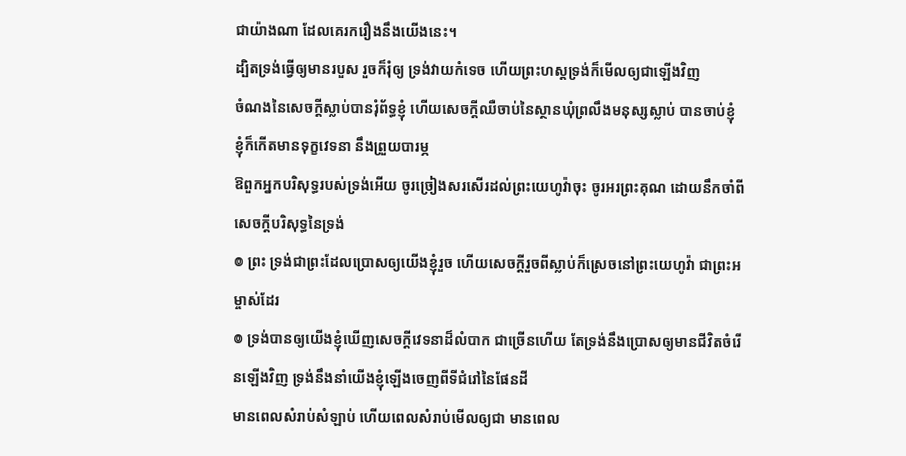ជាយ៉ាងណា ដែលគេរករឿងនឹងយើងនេះ។
ដ្បិតទ្រង់ធ្វើឲ្យមានរបួស រួចក៏រុំឲ្យ ទ្រង់វាយកំទេច ហើយព្រះហស្តទ្រង់ក៏មើលឲ្យជាឡើងវិញ
ចំណងនៃសេចក្ដីស្លាប់បានរុំព័ទ្ធខ្ញុំ ហើយសេចក្ដីឈឺចាប់នៃស្ថានឃុំព្រលឹងមនុស្សស្លាប់ បានចាប់ខ្ញុំ ខ្ញុំក៏កើតមានទុក្ខវេទនា នឹងព្រួយបារម្ភ
ឱពួកអ្នកបរិសុទ្ធរបស់ទ្រង់អើយ ចូរច្រៀងសរសើរដល់ព្រះយេហូវ៉ាចុះ ចូរអរព្រះគុណ ដោយនឹកចាំពីសេចក្ដីបរិសុទ្ធនៃទ្រង់
៙ ព្រះ ទ្រង់ជាព្រះដែលប្រោសឲ្យយើងខ្ញុំរួច ហើយសេចក្ដីរួចពីស្លាប់ក៏ស្រេចនៅព្រះយេហូវ៉ា ជាព្រះអម្ចាស់ដែរ
៙ ទ្រង់បានឲ្យយើងខ្ញុំឃើញសេចក្ដីវេទនាដ៏លំបាក ជាច្រើនហើយ តែទ្រង់នឹងប្រោសឲ្យមានជីវិតចំរើនឡើងវិញ ទ្រង់នឹងនាំយើងខ្ញុំឡើងចេញពីទីជំរៅនៃផែនដី
មានពេលសំរាប់សំឡាប់ ហើយពេលសំរាប់មើលឲ្យជា មានពេល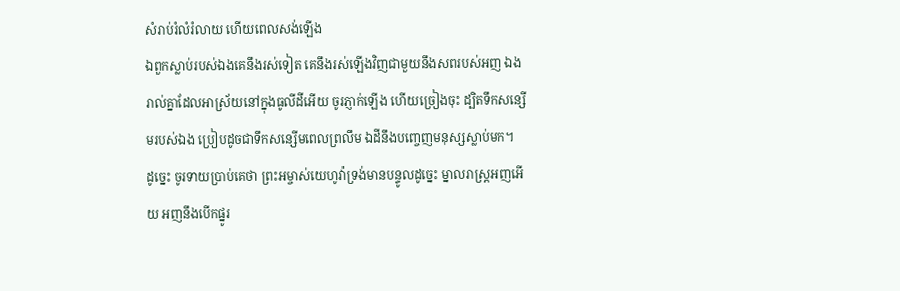សំរាប់រំលំរំលាយ ហើយពេលសង់ឡើង
ឯពួកស្លាប់របស់ឯងគេនឹងរស់ទៀត គេនឹងរស់ឡើងវិញជាមួយនឹងសពរបស់អញ ឯងរាល់គ្នាដែលអាស្រ័យនៅក្នុងធូលីដីអើយ ចូរភ្ញាក់ឡើង ហើយច្រៀងចុះ ដ្បិតទឹកសន្សើមរបស់ឯង ប្រៀបដូចជាទឹកសន្សើមពេលព្រលឹម ឯដីនឹងបញ្ចេញមនុស្សស្លាប់មក។
ដូច្នេះ ចូរទាយប្រាប់គេថា ព្រះអម្ចាស់យេហូវ៉ាទ្រង់មានបន្ទូលដូច្នេះ ម្នាលរាស្ត្រអញអើយ អញនឹងបើកផ្នូរ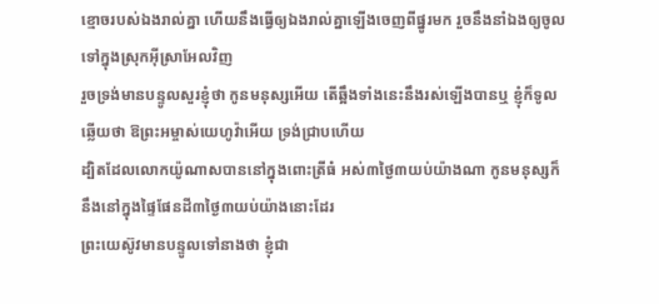ខ្មោចរបស់ឯងរាល់គ្នា ហើយនឹងធ្វើឲ្យឯងរាល់គ្នាឡើងចេញពីផ្នូរមក រួចនឹងនាំឯងឲ្យចូលទៅក្នុងស្រុកអ៊ីស្រាអែលវិញ
រួចទ្រង់មានបន្ទូលសួរខ្ញុំថា កូនមនុស្សអើយ តើឆ្អឹងទាំងនេះនឹងរស់ឡើងបានឬ ខ្ញុំក៏ទូលឆ្លើយថា ឱព្រះអម្ចាស់យេហូវ៉ាអើយ ទ្រង់ជ្រាបហើយ
ដ្បិតដែលលោកយ៉ូណាសបាននៅក្នុងពោះត្រីធំ អស់៣ថ្ងៃ៣យប់យ៉ាងណា កូនមនុស្សក៏នឹងនៅក្នុងផ្ទៃផែនដី៣ថ្ងៃ៣យប់យ៉ាងនោះដែរ
ព្រះយេស៊ូវមានបន្ទូលទៅនាងថា ខ្ញុំជា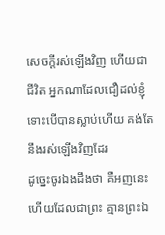សេចក្ដីរស់ឡើងវិញ ហើយជាជីវិត អ្នកណាដែលជឿដល់ខ្ញុំ ទោះបើបានស្លាប់ហើយ គង់តែនឹងរស់ឡើងវិញដែរ
ដូច្នេះចូរឯងដឹងថា គឺអញនេះហើយដែលជាព្រះ គ្មានព្រះឯ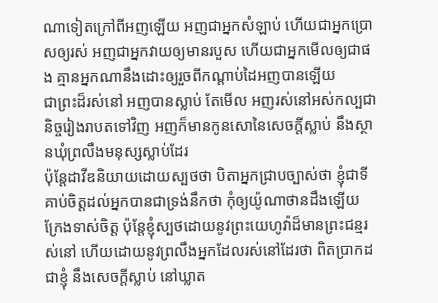ណាទៀតក្រៅពីអញឡើយ អញជាអ្នកសំឡាប់ ហើយជាអ្នកប្រោសឲ្យរស់ អញជាអ្នកវាយឲ្យមានរបួស ហើយជាអ្នកមើលឲ្យជាផង គ្មានអ្នកណានឹងដោះឲ្យរួចពីកណ្តាប់ដៃអញបានឡើយ
ជាព្រះដ៏រស់នៅ អញបានស្លាប់ តែមើល អញរស់នៅអស់កល្បជានិច្ចរៀងរាបតទៅវិញ អញក៏មានកូនសោនៃសេចក្ដីស្លាប់ នឹងស្ថានឃុំព្រលឹងមនុស្សស្លាប់ដែរ
ប៉ុន្តែដាវីឌនិយាយដោយស្បថថា បិតាអ្នកជ្រាបច្បាស់ថា ខ្ញុំជាទីគាប់ចិត្តដល់អ្នកបានជាទ្រង់នឹកថា កុំឲ្យយ៉ូណាថានដឹងឡើយ ក្រែងទាស់ចិត្ត ប៉ុន្តែខ្ញុំស្បថដោយនូវព្រះយេហូវ៉ាដ៏មានព្រះជន្មរស់នៅ ហើយដោយនូវព្រលឹងអ្នកដែលរស់នៅដែរថា ពិតប្រាកដជាខ្ញុំ នឹងសេចក្ដីស្លាប់ នៅឃ្លាត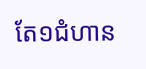តែ១ជំហាន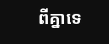ពីគ្នាទេ